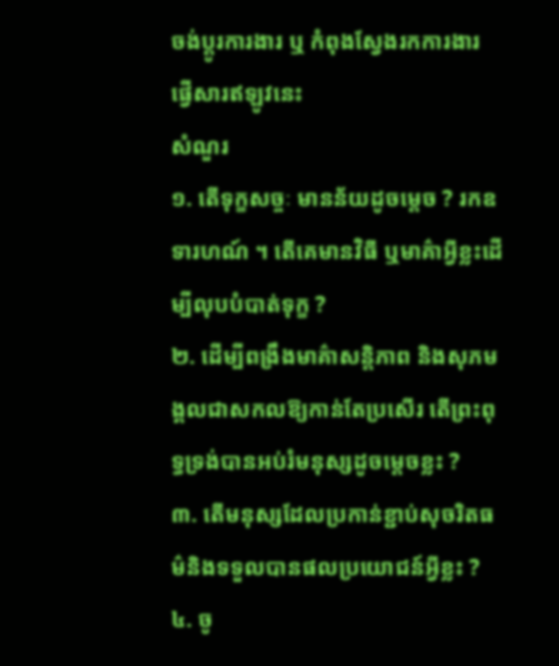ចង់ប្តូរការងារ ឬ កំពុងស្វែងរកការងារ ផ្វើសារឥឡូវនេះ
សំណួរ
១. តើទុក្ខសច្ចៈ មានន័យដូចម្តេច ? រកឧទារហណ៍ ។ តើគេមានវិធី ឬមាគ៌ាអ្វីខ្លះដើម្បីលុបបំបាត់ទុក្ខ ?
២. ដើម្បីពង្រឹងមាគ៌ាសន្តិភាព និងសុភមង្គលជាសកលឱ្យកាន់តែប្រសើរ តើព្រះពុទ្ធទ្រង់បានអប់រំមនុស្សដូចម្តេចខ្លះ ?
៣. តើមនុស្សដែលប្រកាន់ខ្ជាប់សុចរិតធម៌និងទទួលបានផលប្រយោជន៍អ្វីខ្លះ ?
៤. ចូ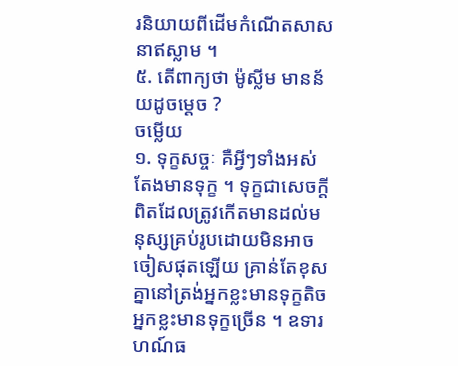រនិយាយពីដើមកំណើតសាសនាឥស្លាម ។
៥. តើពាក្យថា ម៉ូស្លីម មានន័យដូចម្តេច ?
ចម្លើយ
១. ទុក្ខសច្ចៈ គឺអ្វីៗទាំងអស់តែងមានទុក្ខ ។ ទុក្ខជាសេចក្តីពិតដែលត្រូវកើតមានដល់មនុស្សគ្រប់រូបដោយមិនអាចចៀសផុតឡើយ គ្រាន់តែខុសគ្នានៅត្រង់អ្នកខ្លះមានទុក្ខតិច អ្នកខ្លះមានទុក្ខច្រើន ។ ឧទារហណ៍ធ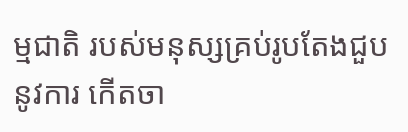ម្មជាតិ របស់មនុស្សគ្រប់រូបតែងជួបនូវការ កើតចា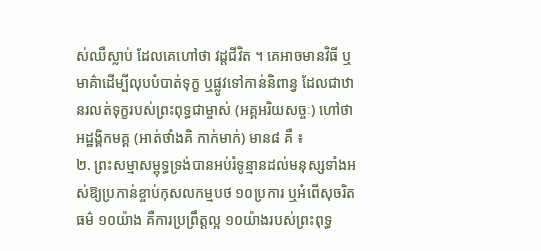ស់ឈឺស្លាប់ ដែលគេហៅថា វដ្តជីវិត ។ គេអាចមានវិធី ឬមាគ៌ាដើម្បីលុបបំបាត់ទុក្ខ ឬផ្លូវទៅកាន់និពាន្វ ដែលជាឋានរលត់ទុក្ខរបស់ព្រះពុទ្ធជាម្ចាស់ (អគ្គអរិយសច្ចៈ) ហៅថា អដ្ឋង្គិកមគ្គ (អាត់ថាំងគិ កាក់មាក់) មាន៨ គឺ ៖
២. ព្រះសម្មាសម្ពុទ្ធទ្រង់បានអប់រំទូន្មានដល់មនុស្សទាំងអស់ឱ្យប្រកាន់ខ្ចាប់កុសលកម្មបថ ១០ប្រការ ឬអំពើសុចរិតធម៌ ១០យ៉ាង គឺការប្រព្រឹត្តល្អ ១០យ៉ាងរបស់ព្រះពុទ្ធ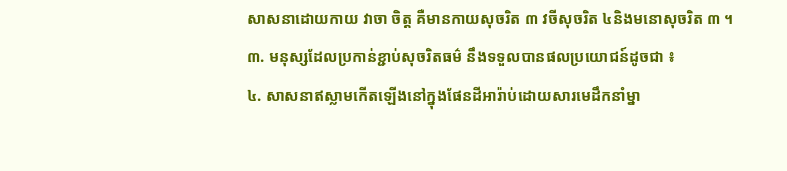សាសនាដោយកាយ វាចា ចិត្ត គឺមានកាយសុចរិត ៣ វចីសុចរិត ៤និងមនោសុចរិត ៣ ។
៣. មនុស្សដែលប្រកាន់ខ្ជាប់សុចរិតធម៌ នឹងទទួលបានផលប្រយោជន៍ដូចជា ៖
៤. សាសនាឥស្លាមកើតឡើងនៅក្នុងផែនដីអារ៉ាប់ដោយសារមេដឹកនាំម្នា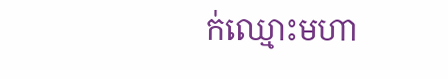ក់ឈ្មោះមហា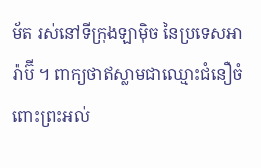ម័ត រស់នៅទីក្រុងឡាម៉ិច នៃប្រទេសអារ៉ាប៊ី ។ ពាក្យថាឥស្លាមជាឈ្មោះជំនឿចំពោះព្រះអល់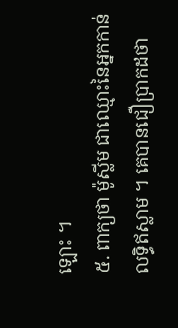ឡោះ ។
៥. ពាក្យថា ម៉ូស្លីម ជាឈ្មោះនៃអ្នកកាន់លទ្ធិឥស្លាម ។ គេបានជឿប្រាកដថា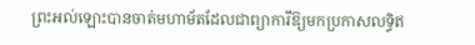ព្រះអល់ឡោះបានចាត់មហាម័តដែលជាព្យាការីឱ្យមកប្រកាសលទ្ធិឥ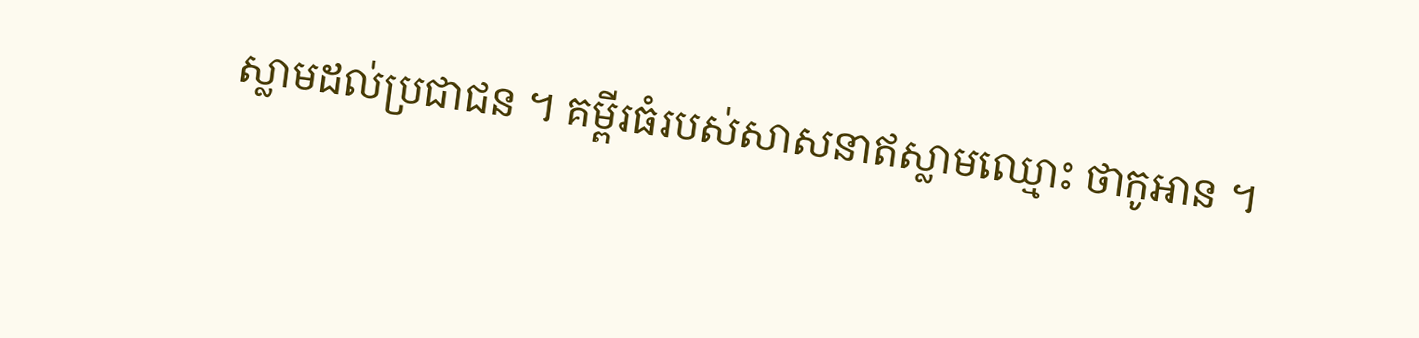ស្លាមដល់ប្រជាជន ។ គម្ពីរធំរបស់សាសនាឥស្លាមឈ្មោះ ថាកូអាន ។